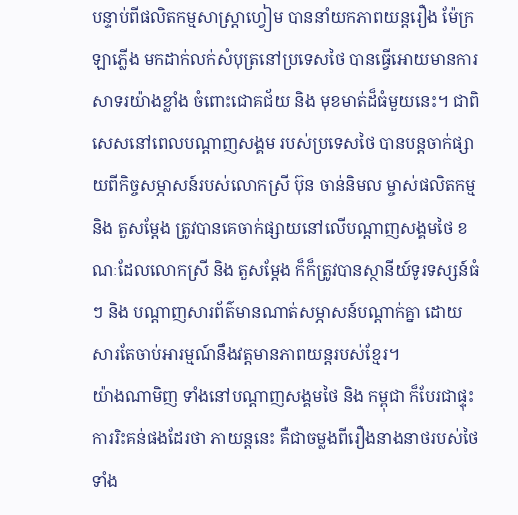បន្ទាប់ពីផលិតកម្មសាស្ត្រាហ្វៀម បាននាំយកភាពយន្តរឿង ម៉ែក្រឡាភ្លើង មកដាក់លក់សំបុត្រនៅប្រទេសថៃ បានធ្វើអោយមានការសាទរយ៉ាងខ្លាំង ចំពោះជោគជ័យ និង មុខមាត់ដ៏ធំមួយនេះ។ ជាពិសេសនៅពេលបណ្ដាញសង្គម របស់ប្រទេសថៃ បានបន្តចាក់ផ្សាយពីកិច្ចសម្ភាសន៍របស់លោកស្រី ប៊ុន ចាន់និមល ម្ចាស់ផលិតកម្ម និង តួសម្ដែង ត្រូវបានគេចាក់ផ្សាយនៅលើបណ្ដាញសង្គមថៃ ខណៈដែលលោកស្រី និង តួសម្ដែង ក៏ក៏ត្រូវបានស្ថានីយ៍ទូរទស្សន៍ធំៗ និង បណ្ដាញសារព័ត៌មានណាត់សម្ភាសន៍បណ្ដាក់គ្នា ដោយសារតែចាប់អារម្មណ៍នឹងវត្តមានភាពយន្តរបស់ខ្មែរ។
យ៉ាងណាមិញ ទាំងនៅបណ្ដាញសង្គមថៃ និង កម្ពុជា ក៏បែរជាផ្ទុះការរិះគន់ផងដែរថា ភាយន្តនេះ គឺជាចម្លងពីរឿងនាងនាថរបស់ថៃ ទាំង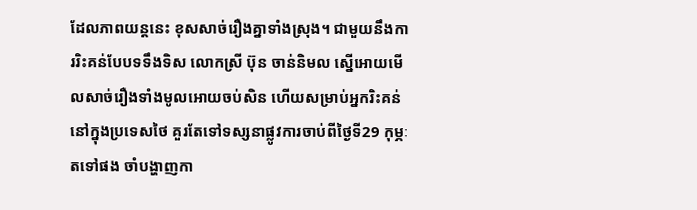ដែលភាពយន្តនេះ ខុសសាច់រឿងគ្នាទាំងស្រុង។ ជាមួយនឹងការរិះគន់បែបទទឹងទិស លោកស្រី ប៊ុន ចាន់និមល ស្នើអោយមើលសាច់រឿងទាំងមូលអោយចប់សិន ហើយសម្រាប់អ្នករិះគន់នៅក្នុងប្រទេសថៃ គួរតែទៅទស្សនាផ្លូវការចាប់ពីថ្ងៃទី29 កុម្ភៈ តទៅផង ចាំបង្ហាញកា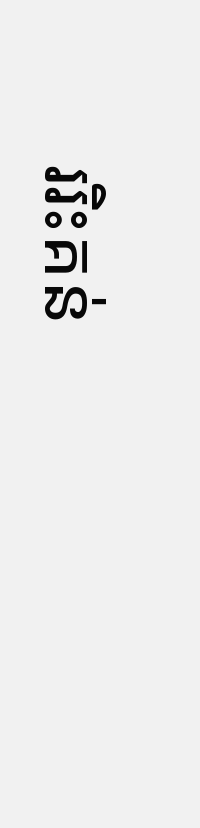ររិះគន់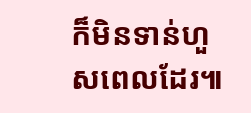ក៏មិនទាន់ហួសពេលដែរ៕